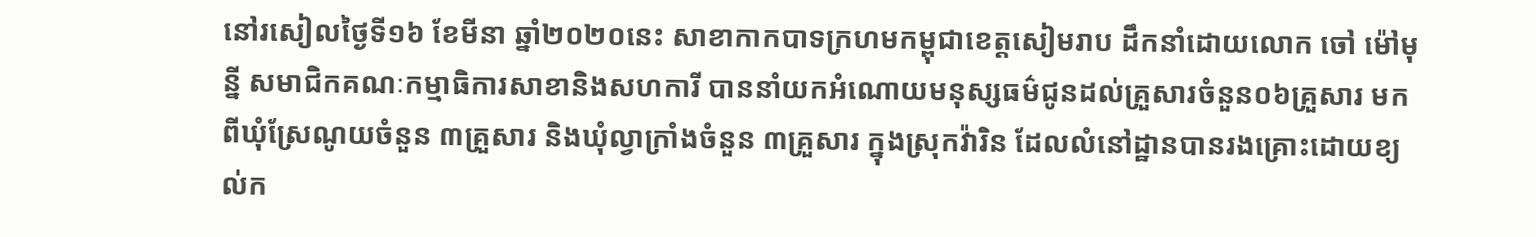នៅរសៀលថ្ងៃទី១៦ ខែមីនា ឆ្នាំ២០២០នេះ សាខាកាកបាទក្រហមកម្ពុជាខេត្តសៀមរាប ដឹកនាំដោយលោក ចៅ ម៉ៅមុន្នី សមាជិកគណៈកម្មាធិការសាខានិងសហការី បាននាំយកអំណោយមនុស្សធម៌ជូនដល់គ្រួសារចំនួន០៦គ្រួសារ មកពីឃុំស្រែណូយចំនួន ៣គ្រួសារ និងឃុំល្វាក្រាំងចំនួន ៣គ្រួសារ ក្នុងស្រុកវ៉ារិន ដែលលំនៅដ្ឋានបានរងគ្រោះដោយខ្យល់ក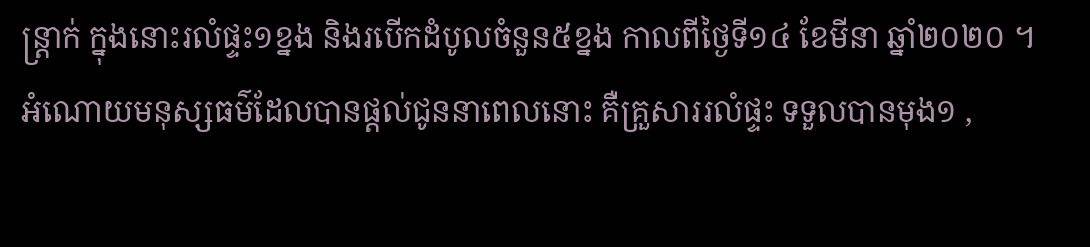ន្រ្តាក់ ក្នុងនោះរលំផ្ទះ១ខ្នង និងរបើកដំបូលចំនួន៥ខ្នង កាលពីថ្ងៃទី១៤ ខែមីនា ឆ្នាំ២០២០ ។
អំណោយមនុស្សធម៌ដែលបានផ្ដល់ជូននាពេលនោះ គឺគ្រួសាររលំផ្ទះ ទទួលបានមុង១ ,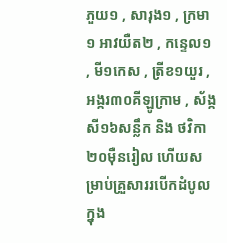ភួយ១ , សារុង១ , ក្រមា ១ អាវយឺត២ , កន្ទេល១ , មី១កេស , ត្រីខ១យួរ , អង្ករ៣០គីឡូក្រាម , ស័ង្កសី១៦សន្លឹក និង ថវិកា២០ម៉ឺនរៀល ហើយសម្រាប់គ្រួសាររបើកដំបូល ក្នុង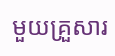មួយគ្រួសារ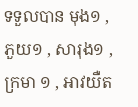ទទួលបាន មុង១ , ភួយ១ , សារុង១ , ក្រមា ១ , អាវយឺត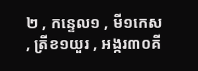២ , កន្ទេល១ , មី១កេស , ត្រីខ១យួរ , អង្ករ៣០គី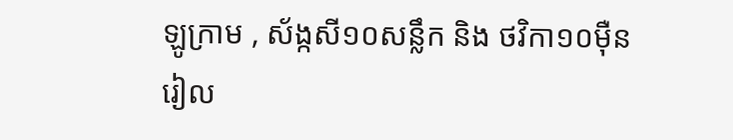ឡូក្រាម , ស័ង្កសី១០សន្លឹក និង ថវិកា១០ម៉ឺនរៀល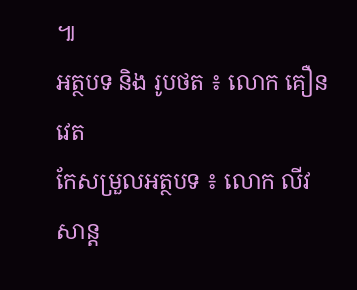៕
អត្ថបទ និង រូបថត ៖ លោក គឿន វេត
កែសម្រួលអត្ថបទ ៖ លោក លីវ សាន្ត